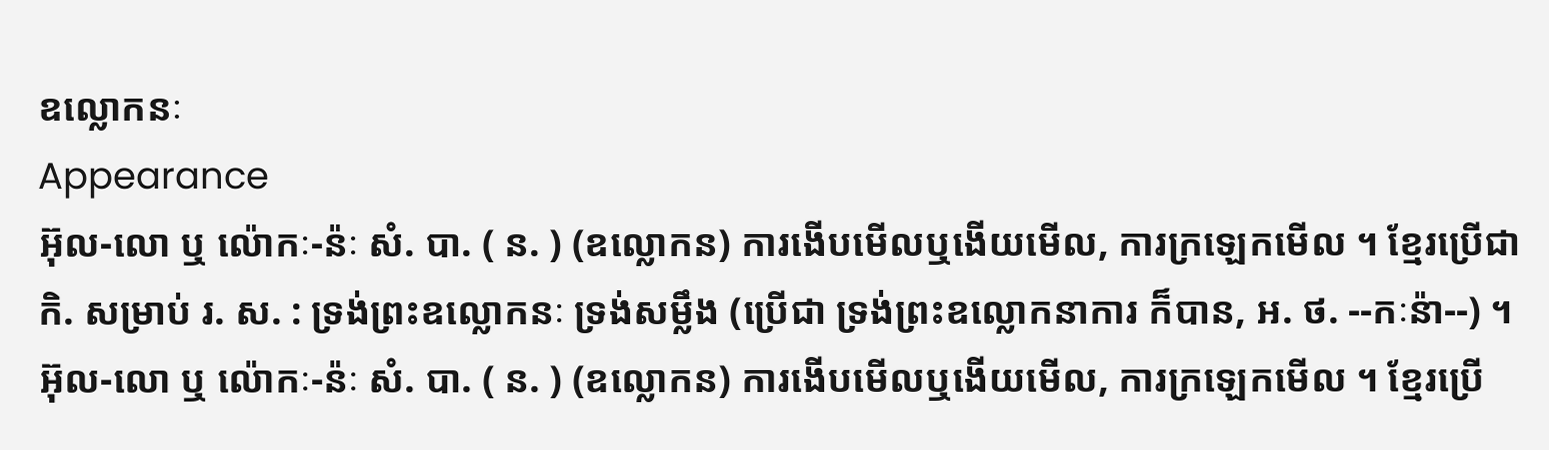ឧល្លោកនៈ
Appearance
អ៊ុល-លោ ឬ ល៉ោកៈ-ន៉ៈ សំ. បា. ( ន. ) (ឧល្លោកន) ការងើបមើលឬងើយមើល, ការក្រឡេកមើល ។ ខ្មែរប្រើជា កិ. សម្រាប់ រ. ស. : ទ្រង់ព្រះឧល្លោកនៈ ទ្រង់សម្លឹង (ប្រើជា ទ្រង់ព្រះឧល្លោកនាការ ក៏បាន, អ. ថ. --កៈន៉ា--) ។
អ៊ុល-លោ ឬ ល៉ោកៈ-ន៉ៈ សំ. បា. ( ន. ) (ឧល្លោកន) ការងើបមើលឬងើយមើល, ការក្រឡេកមើល ។ ខ្មែរប្រើ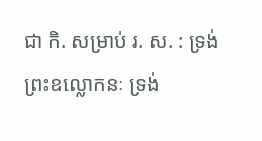ជា កិ. សម្រាប់ រ. ស. : ទ្រង់ព្រះឧល្លោកនៈ ទ្រង់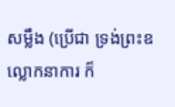សម្លឹង (ប្រើជា ទ្រង់ព្រះឧល្លោកនាការ ក៏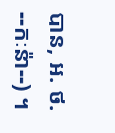បាន, អ. ថ. --កៈន៉ា--) ។